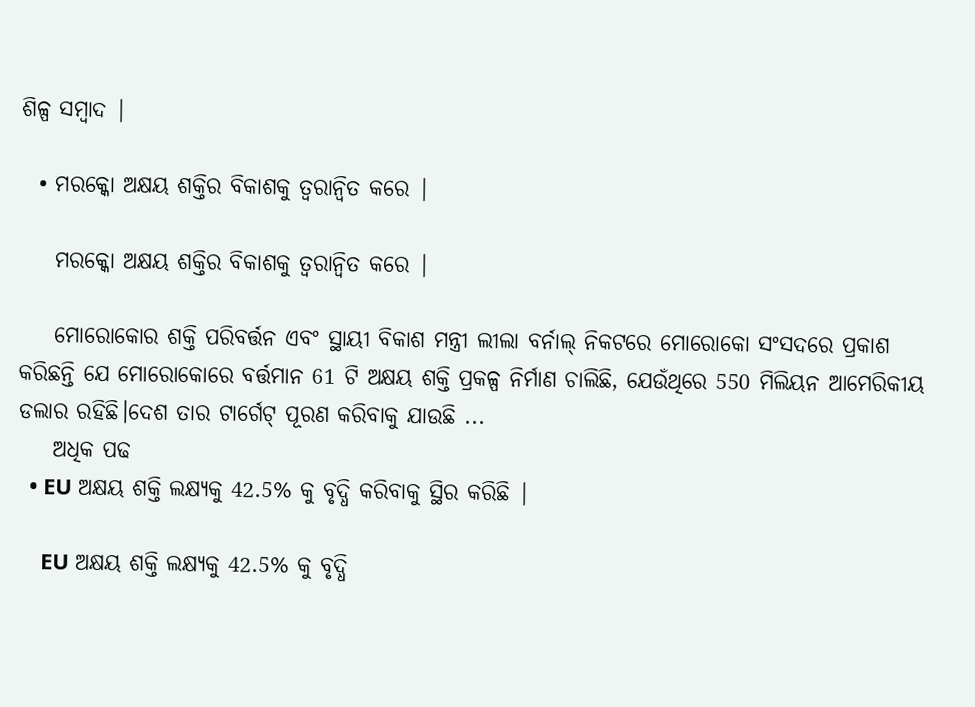ଶିଳ୍ପ ସମ୍ବାଦ |

  • ମରକ୍କୋ ଅକ୍ଷୟ ଶକ୍ତିର ବିକାଶକୁ ତ୍ୱରାନ୍ୱିତ କରେ |

    ମରକ୍କୋ ଅକ୍ଷୟ ଶକ୍ତିର ବିକାଶକୁ ତ୍ୱରାନ୍ୱିତ କରେ |

    ମୋରୋକୋର ଶକ୍ତି ପରିବର୍ତ୍ତନ ଏବଂ ସ୍ଥାୟୀ ବିକାଶ ମନ୍ତ୍ରୀ ଲୀଲା ବର୍ନାଲ୍ ନିକଟରେ ମୋରୋକୋ ସଂସଦରେ ପ୍ରକାଶ କରିଛନ୍ତି ଯେ ମୋରୋକୋରେ ବର୍ତ୍ତମାନ 61 ଟି ଅକ୍ଷୟ ଶକ୍ତି ପ୍ରକଳ୍ପ ନିର୍ମାଣ ଚାଲିଛି, ଯେଉଁଥିରେ 550 ମିଲିୟନ ଆମେରିକୀୟ ଡଲାର ରହିଛି।ଦେଶ ତାର ଟାର୍ଗେଟ୍ ପୂରଣ କରିବାକୁ ଯାଉଛି ...
    ଅଧିକ ପଢ
  • EU ଅକ୍ଷୟ ଶକ୍ତି ଲକ୍ଷ୍ୟକୁ 42.5% କୁ ବୃଦ୍ଧି କରିବାକୁ ସ୍ଥିର କରିଛି |

    EU ଅକ୍ଷୟ ଶକ୍ତି ଲକ୍ଷ୍ୟକୁ 42.5% କୁ ବୃଦ୍ଧି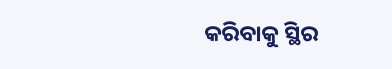କରିବାକୁ ସ୍ଥିର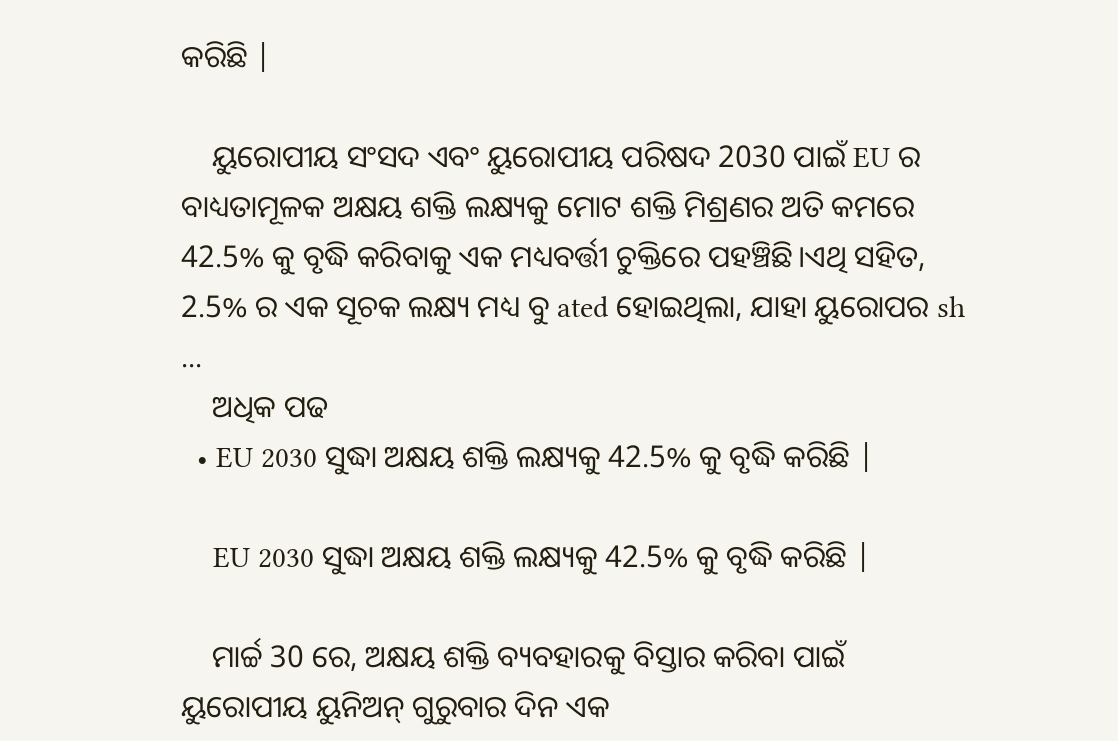କରିଛି |

    ୟୁରୋପୀୟ ସଂସଦ ଏବଂ ୟୁରୋପୀୟ ପରିଷଦ 2030 ପାଇଁ EU ର ବାଧ୍ୟତାମୂଳକ ଅକ୍ଷୟ ଶକ୍ତି ଲକ୍ଷ୍ୟକୁ ମୋଟ ଶକ୍ତି ମିଶ୍ରଣର ଅତି କମରେ 42.5% କୁ ବୃଦ୍ଧି କରିବାକୁ ଏକ ମଧ୍ୟବର୍ତ୍ତୀ ଚୁକ୍ତିରେ ପହଞ୍ଚିଛି।ଏଥି ସହିତ, 2.5% ର ଏକ ସୂଚକ ଲକ୍ଷ୍ୟ ମଧ୍ୟ ବୁ ated ହୋଇଥିଲା, ଯାହା ୟୁରୋପର sh ...
    ଅଧିକ ପଢ
  • EU 2030 ସୁଦ୍ଧା ଅକ୍ଷୟ ଶକ୍ତି ଲକ୍ଷ୍ୟକୁ 42.5% କୁ ବୃଦ୍ଧି କରିଛି |

    EU 2030 ସୁଦ୍ଧା ଅକ୍ଷୟ ଶକ୍ତି ଲକ୍ଷ୍ୟକୁ 42.5% କୁ ବୃଦ୍ଧି କରିଛି |

    ମାର୍ଚ୍ଚ 30 ରେ, ଅକ୍ଷୟ ଶକ୍ତି ବ୍ୟବହାରକୁ ବିସ୍ତାର କରିବା ପାଇଁ ୟୁରୋପୀୟ ୟୁନିଅନ୍ ଗୁରୁବାର ଦିନ ଏକ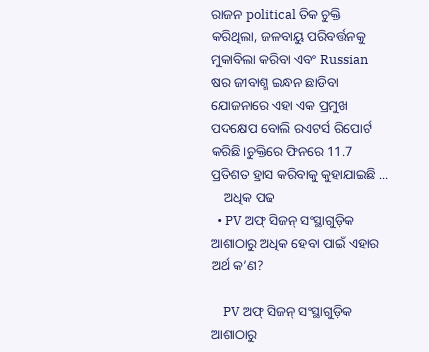ରାଜନ political ତିକ ଚୁକ୍ତି କରିଥିଲା, ଜଳବାୟୁ ପରିବର୍ତ୍ତନକୁ ମୁକାବିଲା କରିବା ଏବଂ Russian ଷର ଜୀବାଶ୍ମ ଇନ୍ଧନ ଛାଡିବା ଯୋଜନାରେ ଏହା ଏକ ପ୍ରମୁଖ ପଦକ୍ଷେପ ବୋଲି ରଏଟର୍ସ ରିପୋର୍ଟ କରିଛି।ଚୁକ୍ତିରେ ଫିନରେ 11.7 ପ୍ରତିଶତ ହ୍ରାସ କରିବାକୁ କୁହାଯାଇଛି ...
    ଅଧିକ ପଢ
  • PV ଅଫ୍ ସିଜନ୍ ସଂସ୍ଥାଗୁଡ଼ିକ ଆଶାଠାରୁ ଅଧିକ ହେବା ପାଇଁ ଏହାର ଅର୍ଥ କ’ଣ?

    PV ଅଫ୍ ସିଜନ୍ ସଂସ୍ଥାଗୁଡ଼ିକ ଆଶାଠାରୁ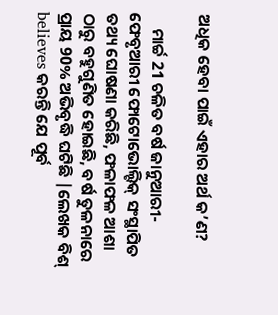ଅଧିକ ହେବା ପାଇଁ ଏହାର ଅର୍ଥ କ’ଣ?

    ମାର୍ଚ୍ଚ 21 ଚଳିତ ବର୍ଷ ଜାନୁଆରୀ-ଫେବୃଆରୀ ଫୋଟୋଭୋଲ୍ଟିକ୍ ସଂସ୍ଥାପିତ ତଥ୍ୟ ଘୋଷଣା କରିଛି, ଫଳାଫଳ ଆଶା ଠାରୁ ବହୁଗୁଣିତ ହୋଇଛି, ବର୍ଷ ତୁଳନାରେ ପ୍ରାୟ 90% ଅଭିବୃଦ୍ଧି ଘଟିଛି |ଲେଖକ ବିଶ୍ believes କରନ୍ତି ଯେ ପୂର୍ବ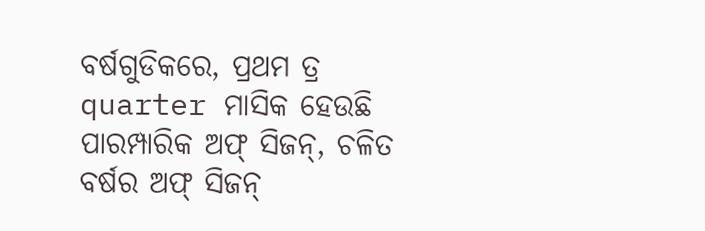ବର୍ଷଗୁଡିକରେ, ପ୍ରଥମ ତ୍ର quarter ମାସିକ ହେଉଛି ପାରମ୍ପାରିକ ଅଫ୍ ସିଜନ୍, ଚଳିତ ବର୍ଷର ଅଫ୍ ସିଜନ୍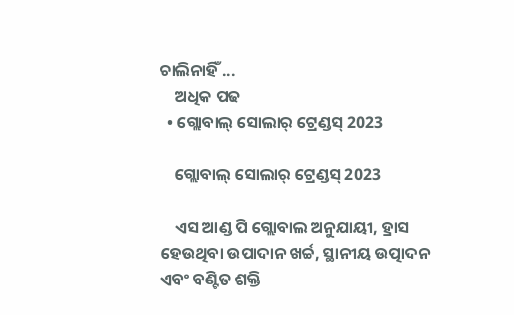ଚାଲିନାହିଁ ...
    ଅଧିକ ପଢ
  • ଗ୍ଲୋବାଲ୍ ସୋଲାର୍ ଟ୍ରେଣ୍ଡସ୍ 2023

    ଗ୍ଲୋବାଲ୍ ସୋଲାର୍ ଟ୍ରେଣ୍ଡସ୍ 2023

    ଏସ ଆଣ୍ଡ ପି ଗ୍ଲୋବାଲ ଅନୁଯାୟୀ, ହ୍ରାସ ହେଉଥିବା ଉପାଦାନ ଖର୍ଚ୍ଚ, ସ୍ଥାନୀୟ ଉତ୍ପାଦନ ଏବଂ ବଣ୍ଟିତ ଶକ୍ତି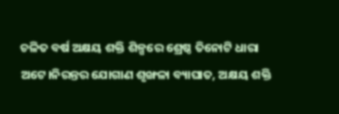ଚଳିତ ବର୍ଷ ଅକ୍ଷୟ ଶକ୍ତି ଶିଳ୍ପରେ ଶ୍ରେଷ୍ଠ ତିନୋଟି ଧାରା ଅଟେ।ନିରନ୍ତର ଯୋଗାଣ ଶୃଙ୍ଖଳା ବ୍ୟାଘାତ, ଅକ୍ଷୟ ଶକ୍ତି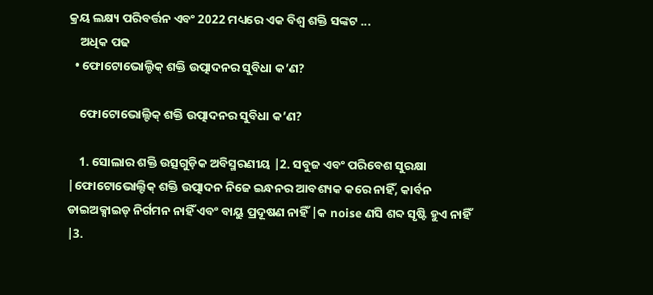କ୍ରୟ ଲକ୍ଷ୍ୟ ପରିବର୍ତ୍ତନ ଏବଂ 2022 ମଧ୍ୟରେ ଏକ ବିଶ୍ୱ ଶକ୍ତି ସଙ୍କଟ ...
    ଅଧିକ ପଢ
  • ଫୋଟୋଭୋଲ୍ଟିକ୍ ଶକ୍ତି ଉତ୍ପାଦନର ସୁବିଧା କ’ଣ?

    ଫୋଟୋଭୋଲ୍ଟିକ୍ ଶକ୍ତି ଉତ୍ପାଦନର ସୁବିଧା କ’ଣ?

    1. ସୋଲାର ଶକ୍ତି ଉତ୍ସଗୁଡ଼ିକ ଅବିସ୍ମରଣୀୟ |2. ସବୁଜ ଏବଂ ପରିବେଶ ସୁରକ୍ଷା |ଫୋଟୋଭୋଲ୍ଟିକ୍ ଶକ୍ତି ଉତ୍ପାଦନ ନିଜେ ଇନ୍ଧନର ଆବଶ୍ୟକ କରେ ନାହିଁ, କାର୍ବନ ଡାଇଅକ୍ସାଇଡ୍ ନିର୍ଗମନ ନାହିଁ ଏବଂ ବାୟୁ ପ୍ରଦୂଷଣ ନାହିଁ |କ noise ଣସି ଶବ୍ଦ ସୃଷ୍ଟି ହୁଏ ନାହିଁ |3.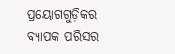ପ୍ରୟୋଗଗୁଡ଼ିକର ବ୍ୟାପକ ପରିସର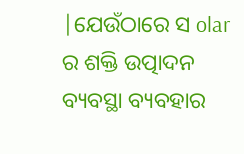|ଯେଉଁଠାରେ ସ olar ର ଶକ୍ତି ଉତ୍ପାଦନ ବ୍ୟବସ୍ଥା ବ୍ୟବହାର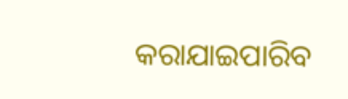କରାଯାଇପାରିବ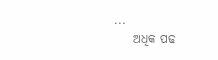...
    ଅଧିକ ପଢ